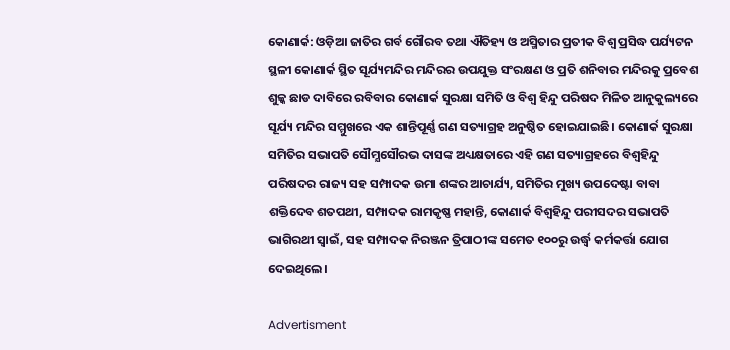କୋଣାର୍କ: ଓଡ଼ିଆ ଜାତିର ଗର୍ବ ଗୌରବ ତଥା ଐତିହ୍ୟ ଓ ଅସ୍ମିତାର ପ୍ରତୀକ ବିଶ୍ବ ପ୍ରସିଦ୍ଧ ପର୍ଯ୍ୟଟନ ସ୍ଥଳୀ କୋଣାର୍କ ସ୍ଥିତ ସୂର୍ଯ୍ୟମନ୍ଦିର ମନ୍ଦିରର ଉପଯୁକ୍ତ ସଂରକ୍ଷଣ ଓ ପ୍ରତି ଶନିବାର ମନ୍ଦିରକୁ ପ୍ରବେଶ ଶୁଳ୍କ ଛାଡ ଦାବିରେ ରବିବାର କୋଣାର୍କ ସୁରକ୍ଷା ସମିତି ଓ ବିଶ୍ବ ହିନ୍ଦୁ ପରିଷଦ ମିଳିତ ଆନୁକୁଲ୍ୟରେ ସୂର୍ଯ୍ୟ ମନ୍ଦିର ସମ୍ମୁଖରେ ଏକ ଶାନ୍ତିପୂର୍ଣ୍ଣ ଗଣ ସତ୍ୟାଗ୍ରହ ଅନୁଷ୍ଠିତ ହୋଇଯାଇଛି। କୋଣାର୍କ ସୁରକ୍ଷା ସମିତିର ସଭାପତି ସୌମ୍ଯସୌରଭ ଦାସଙ୍କ ଅଧ୍ୟକ୍ଷତାରେ ଏହି ଗଣ ସତ୍ୟାଗ୍ରହରେ ବିଶ୍ବହିନ୍ଦୁ ପରିଷଦର ରାଜ୍ୟ ସହ ସମ୍ପାଦକ ଉମା ଶଙ୍କର ଆଚାର୍ଯ୍ୟ, ସମିତିର ମୁଖ୍ୟ ଉପଦେଷ୍ଟା ବାବା ଶକ୍ତିଦେବ ଶତପଥୀ, ସମ୍ପାଦକ ରାମକୃଷ୍ଣ ମହାନ୍ତି, କୋଣାର୍କ ବିଶ୍ଵହିନ୍ଦୁ ପରୀସଦର ସଭାପତି ଭାଗିରଥୀ ସ୍ଵାଇଁ, ସହ ସମ୍ପାଦକ ନିରଞ୍ଜନ ତ୍ରିପାଠୀଙ୍କ ସମେତ ୧୦୦ରୁ ଉର୍ଦ୍ଧ୍ବ କର୍ମକର୍ତ୍ତା ଯୋଗ ଦେଇଥିଲେ।

Advertisment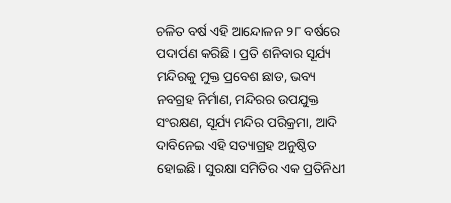ଚଳିତ ବର୍ଷ ଏହି ଆନ୍ଦୋଳନ ୨୮ ବର୍ଷରେ ପଦାର୍ପଣ କରିଛି । ପ୍ରତି ଶନିବାର ସୂର୍ଯ୍ୟ ମନ୍ଦିରକୁ ମୁକ୍ତ ପ୍ରବେଶ ଛାଡ, ଭବ୍ୟ ନବଗ୍ରହ ନିର୍ମାଣ, ମନ୍ଦିରର ଉପଯୁକ୍ତ ସଂରକ୍ଷଣ, ସୂର୍ଯ୍ୟ ମନ୍ଦିର ପରିକ୍ରମା, ଆଦି ଦାବିନେଇ ଏହି ସତ୍ୟାଗ୍ରହ ଅନୁଷ୍ଠିତ ହୋଇଛି। ସୁରକ୍ଷା ସମିତିର ଏକ ପ୍ରତିନିଧୀ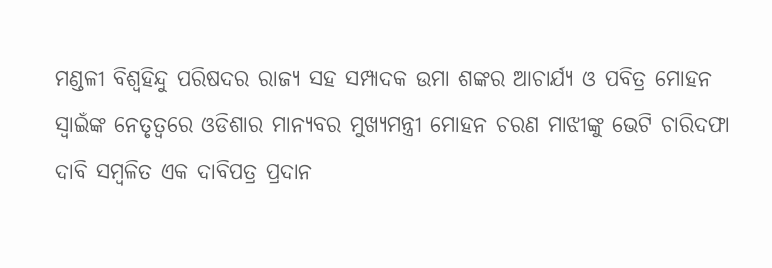ମଣ୍ଡଳୀ ବିଶ୍ୱହିନ୍ଦୁ ପରିଷଦର ରାଜ୍ୟ ସହ ସମ୍ପାଦକ ଉମା ଶଙ୍କର ଆଚାର୍ଯ୍ୟ ଓ ପବିତ୍ର ମୋହନ ସ୍ଵାଇଁଙ୍କ ନେତୃତ୍ଵରେ ଓଡିଶାର ମାନ୍ୟବର ମୁଖ୍ୟମନ୍ତ୍ରୀ ମୋହନ ଚରଣ ମାଝୀଙ୍କୁ ଭେଟି ଚାରିଦଫା ଦାବି ସମ୍ବଳିତ ଏକ ଦାବିପତ୍ର ପ୍ରଦାନ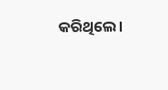କରିଥିଲେ।